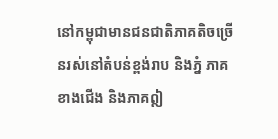នៅកម្ពុជាមានជនជាតិភាគតិចច្រើនរស់នៅតំបន់ខ្ពង់រាប និងភ្នំ ភាគខាងជើង និងភាគឦ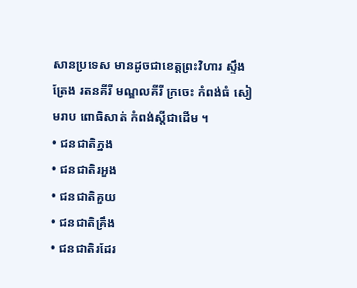សានប្រទេស មានដូចជាខេត្តព្រះវិហារ ស្ទឹងត្រែង រតនគីរី មណ្ឌលគីរី ក្រចេះ កំពង់ធំ សៀមរាប ពោធិសាត់ កំពង់ស្តីជាដើម ។
• ជនជាតិភ្នង
• ជនជាតិរអួង
• ជនជាតិគួយ
• ជនជាតិគ្រឹង
• ជនជាតិរដែរ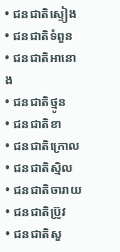• ជនជាតិស្ទៀង
• ជនជាតិទំពួន
• ជនជាតិអានោង
• ជនជាតិថ្មូន
• ជនជាតិខា
• ជនជាតិក្រោល
• ជនជាតិស្មិល
• ជនជាតិចារាយ
• ជនជាតិប្រ៊ូវ
• ជនជាតិសួ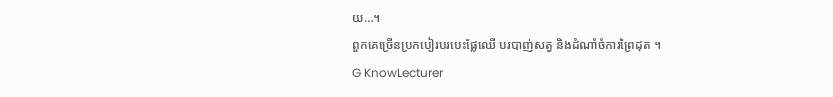យ…។
ពួកគេច្រើនប្រកបៀរបរបេះផ្លែឈើ បរបាញ់សត្វ និងដំណាំចំការព្រៃដុត ។
G KnowLecturer